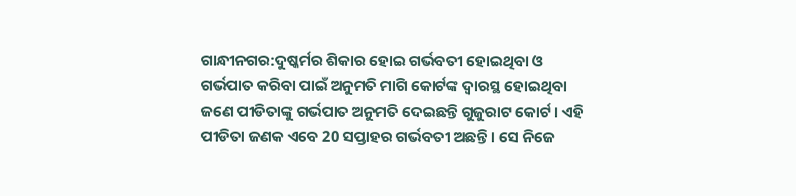ଗାନ୍ଧୀନଗର:ଦୁଷ୍କର୍ମର ଶିକାର ହୋଇ ଗର୍ଭବତୀ ହୋଇଥିବା ଓ ଗର୍ଭପାତ କରିବା ପାଇଁ ଅନୁମତି ମାଗି କୋର୍ଟଙ୍କ ଦ୍ବାରସ୍ଥ ହୋଇଥିବା ଜଣେ ପୀଡିତାଙ୍କୁ ଗର୍ଭପାତ ଅନୁମତି ଦେଇଛନ୍ତି ଗୁଜୁରାଟ କୋର୍ଟ । ଏହି ପୀଡିତା ଜଣକ ଏବେ 20 ସପ୍ତାହର ଗର୍ଭବତୀ ଅଛନ୍ତି । ସେ ନିଜେ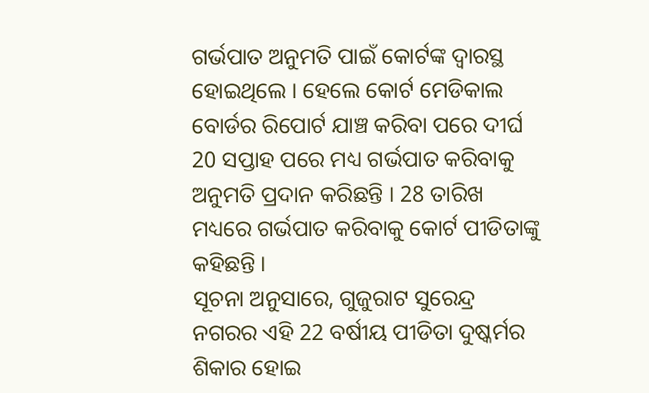ଗର୍ଭପାତ ଅନୁମତି ପାଇଁ କୋର୍ଟଙ୍କ ଦ୍ବାରସ୍ଥ ହୋଇଥିଲେ । ହେଲେ କୋର୍ଟ ମେଡିକାଲ ବୋର୍ଡର ରିପୋର୍ଟ ଯାଞ୍ଚ କରିବା ପରେ ଦୀର୍ଘ 20 ସପ୍ତାହ ପରେ ମଧ୍ୟ ଗର୍ଭପାତ କରିବାକୁ ଅନୁମତି ପ୍ରଦାନ କରିଛନ୍ତି । 28 ତାରିଖ ମଧ୍ୟରେ ଗର୍ଭପାତ କରିବାକୁ କୋର୍ଟ ପୀଡିତାଙ୍କୁ କହିଛନ୍ତି ।
ସୂଚନା ଅନୁସାରେ, ଗୁଜୁରାଟ ସୁରେନ୍ଦ୍ର ନଗରର ଏହି 22 ବର୍ଷୀୟ ପୀଡିତା ଦୁଷ୍କର୍ମର ଶିକାର ହୋଇ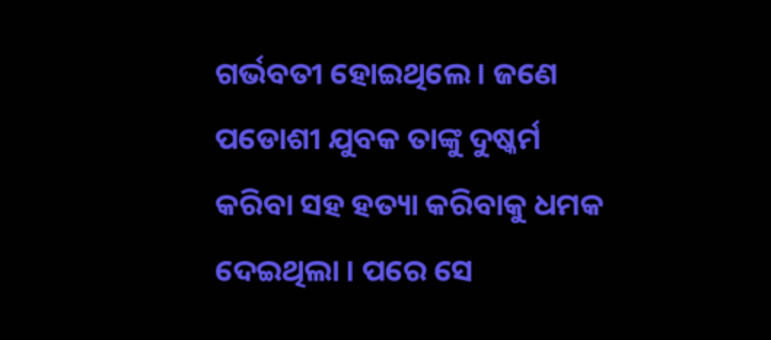ଗର୍ଭବତୀ ହୋଇଥିଲେ । ଜଣେ ପଡୋଶୀ ଯୁବକ ତାଙ୍କୁ ଦୁଷ୍କର୍ମ କରିବା ସହ ହତ୍ୟା କରିବାକୁ ଧମକ ଦେଇଥିଲା । ପରେ ସେ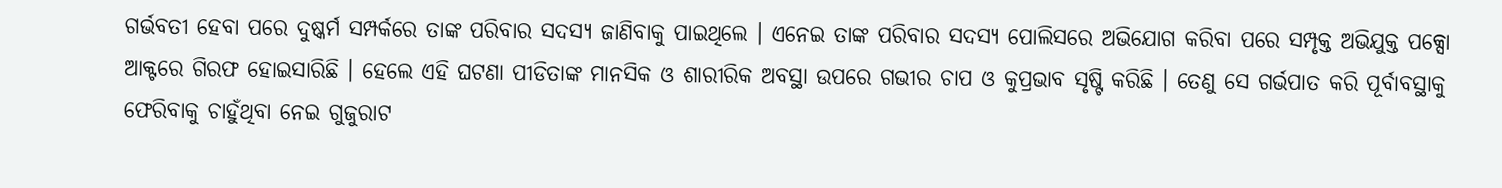ଗର୍ଭବତୀ ହେବା ପରେ ଦୁଷ୍କର୍ମ ସମ୍ପର୍କରେ ତାଙ୍କ ପରିବାର ସଦସ୍ୟ ଜାଣିବାକୁ ପାଇଥିଲେ । ଏନେଇ ତାଙ୍କ ପରିବାର ସଦସ୍ୟ ପୋଲିସରେ ଅଭିଯୋଗ କରିବା ପରେ ସମ୍ପୃକ୍ତ ଅଭିଯୁକ୍ତ ପକ୍ସୋ ଆକ୍ଟରେ ଗିରଫ ହୋଇସାରିଛି । ହେଲେ ଏହି ଘଟଣା ପୀଡିତାଙ୍କ ମାନସିକ ଓ ଶାରୀରିକ ଅବସ୍ଥା ଉପରେ ଗଭୀର ଚାପ ଓ କୁପ୍ରଭାବ ସୃଷ୍ଟି କରିଛି । ତେଣୁ ସେ ଗର୍ଭପାତ କରି ପୂର୍ବାବସ୍ଥାକୁ ଫେରିବାକୁ ଚାହୁଁଥିବା ନେଇ ଗୁଜୁରାଟ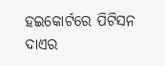ହଇକୋର୍ଟରେ ପିଟିସନ ଦାଏର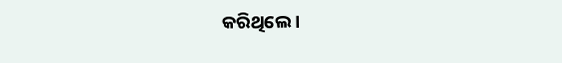କରିଥିଲେ ।